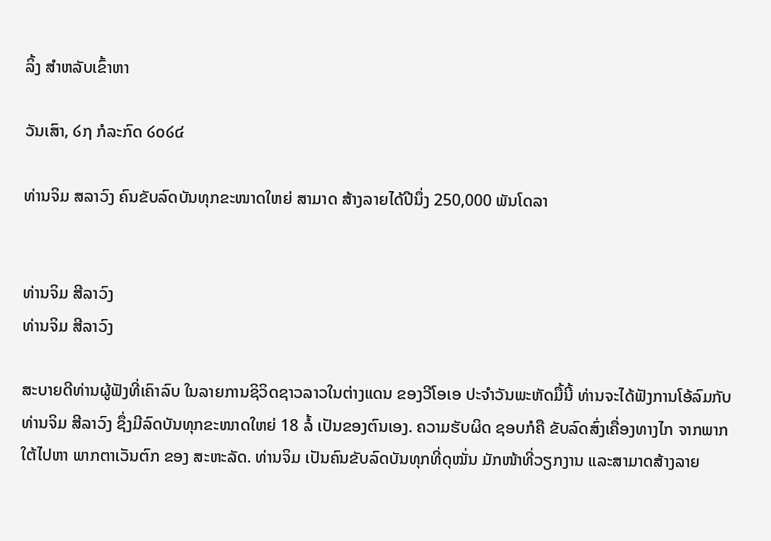ລິ້ງ ສຳຫລັບເຂົ້າຫາ

ວັນເສົາ, ໒໗ ກໍລະກົດ ໒໐໒໔

ທ່ານຈິມ ສລາວົງ ຄົນຂັບລົດບັນທຸກຂະໜາດໃຫຍ່ ສາມາດ ສ້າງລາຍໄດ້ປີນຶ່ງ 250,000 ພັນໂດລາ


ທ່ານຈິມ ສີລາວົງ
ທ່ານຈິມ ສີລາວົງ

ສະບາຍດີທ່ານຜູ້ຟັງທີ່ເຄົາລົບ ໃນລາຍການຊິວິດຊາວລາວໃນຕ່າງແດນ ຂອງວີໂອເອ ປະຈຳວັນພະຫັດມື້ນີ້ ທ່ານຈະໄດ້ຟັງການໂອ້ລົມກັບ ທ່ານຈິມ ສີລາວົງ ຊຶ່ງມີລົດບັນທຸກຂະໜາດໃຫຍ່ 18 ລໍ້ ເປັນຂອງຕົນເອງ. ຄວາມຮັບຜິດ ຊອບກໍຄື ຂັບລົດສົ່ງເຄື່ອງທາງໄກ ຈາກພາກໃຕ້ໄປຫາ ພາກຕາເວັນຕົກ ຂອງ ສະຫະລັດ. ທ່ານຈິມ ເປັນຄົນຂັບລົດບັນທຸກທີ່ດຸໝັ່ນ ມັກໜ້າທີ່ວຽກງານ ແລະສາມາດສ້າງລາຍ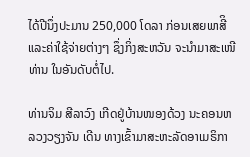ໄດ້ປີນຶ່ງປະມານ 250,000 ໂດລາ ກ່ອນເສຍພາສີິ ແລະຄ່າໃຊ້ຈ່າຍຕ່າງໆ ຊຶ່ງກິ່ງສະຫວັນ ຈະນຳມາສະເໜີທ່ານ ໃນອັນດັບຕໍ່ໄປ.

ທ່ານຈິມ ສີລາວົງ ເກີດຢູ່ບ້ານໜອງດ້ວງ ນະຄອນຫລວງວຽງຈັນ ເດີນ ທາງເຂົ້າມາສະຫະລັດອາເມຣິກາ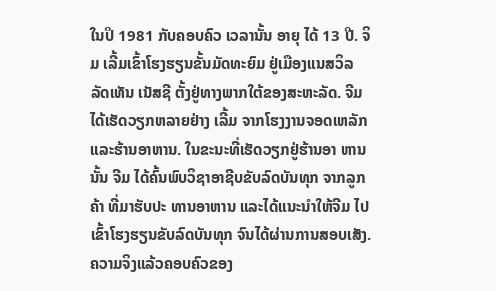ໃນປິ 1981 ກັບຄອບຄົວ ເວລານັ້ນ ອາຍຸ ໄດ້ 13 ປີ. ຈິມ ເລີ້ມເຂົ້າໂຮງຮຽນຂັ້ນມັດທະຍົມ ຢູ່ເມືອງແນສວິລ ລັດເທັນ ເນັສຊີ ຕັ້ງຢູ່ທາງພາກໃຕ້ຂອງສະຫະລັດ. ຈີມ ໄດ້ເຮັດວຽກຫລາຍຢ່າງ ເລີ້ມ ຈາກໂຮງງານຈອດເຫລັກ ແລະຮ້ານອາຫານ. ໃນຂະນະທີ່ເຮັດວຽກຢູ່ຮ້ານອາ ຫານນັ້ນ ຈີມ ໄດ້ຄົ້ນພົບວິຊາອາຊີບຂັບລົດບັນທຸກ ຈາກລູກຄ້າ ທີ່ມາຮັບປະ ທານອາຫານ ແລະໄດ້ແນະນຳໃຫ້ຈີມ ໄປເຂົ້າໂຮງຮຽນຂັບລົດບັນທຸກ ຈົນໄດ້ຜ່ານການສອບເສັງ. ຄວາມຈິງແລ້ວຄອບຄົວຂອງ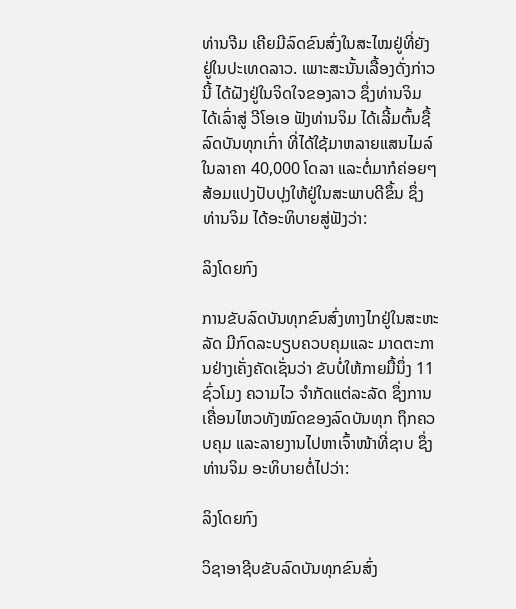ທ່ານຈີມ ເຄີຍມີລົດຂົນສົ່ງໃນສະໄໝຢູ່ທີ່ຍັງຢູ່ໃນປະເທດລາວ. ເພາະສະນັ້ນເລື້ອງດັ່ງກ່າວນີ້ ໄດ້ຝັງຢູ່ໃນຈິດໃຈຂອງລາວ ຊຶ່ງທ່ານຈິມ ໄດ້ເລົ່າສູ່ ວີໂອເອ ຟັງທ່ານຈິມ ໄດ້ເລີ້ມຕົ້ນຊື້ລົດບັນທຸກເກົ່າ ທີ່ໄດ້ໃຊ້ມາຫລາຍແສນໄມລ໌ ໃນລາຄາ 40,000 ໂດລາ ແລະຕໍ່ມາກໍຄ່ອຍໆສ້ອມແປງປັບປຸງໃຫ້ຢູ່ໃນສະພາບດີຂຶ້ນ ຊຶ່ງທ່ານຈິມ ໄດ້ອະທິບາຍສູ່ຟັງວ່າ:

ລິງໂດຍກົງ

ການຂັບລົດບັນທຸກຂົນສົ່ງທາງໄກຢູ່ໃນສະຫະລັດ ມີກົດລະບຽບຄວບຄຸມແລະ ມາດຕະການຢ່າງເຄັ່ງຄັດເຊັ່ນວ່າ ຂັບບໍ່ໃຫ້ກາຍມື້ນຶ່ງ 11 ຊົ່ວໂມງ ຄວາມໄວ ຈຳກັດແຕ່ລະລັດ ຊຶ່ງການເຄື່ອນໄຫວທັງໝົດຂອງລົດບັນທຸກ ຖຶກຄວບຄຸມ ແລະລາຍງານໄປຫາເຈົ້າໜ້າທີ່ຊາບ ຊຶ່ງ ທ່ານຈິມ ອະທິບາຍຕໍ່ໄປວ່າ:

ລິງໂດຍກົງ

ວິຊາອາຊີບຂັບລົດບັນທຸກຂົນສົ່ງ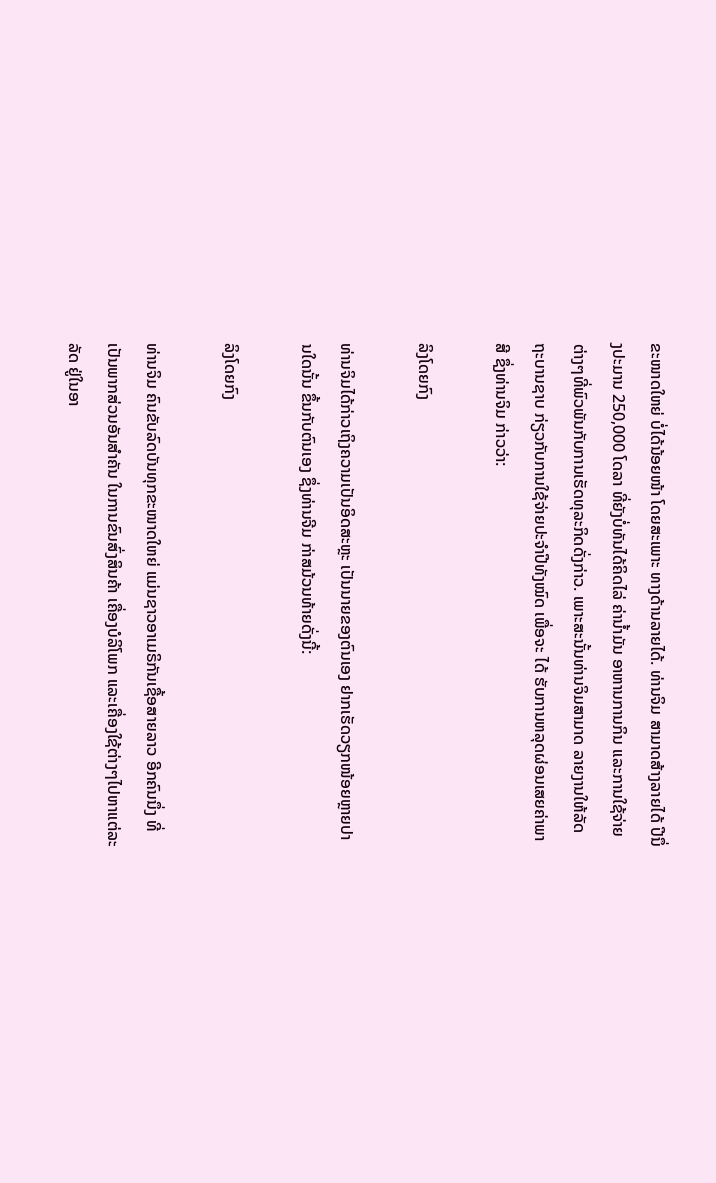ຂະໜາດໃຫຍ່ ບໍ່ໄດ້ນ້ອຍໜ້າ ໂດຍສະເພາະ ທາງດ້ານລາຍໄດ້. ທ່ານຈິມ ສາມາດສ້າງລາຍໄດ້ ປີນຶ່ງປະມານ 250,000 ໂດລາ ທີ່ຍັງບໍ່ທັນໄດ້ຄິດໄລ່ ຄ່ານໍ້າມັນ ອາຫານການກິນ ແລະການໃຊ້ຈ່າຍ ຕ່າງໆທີ່ພົວພັນກັບການເຮັດທຸລະກິດດັ່ງກ່າວ. ເພາະສະນັ້ນທ່ານຈິມສາມາດ ລາຍງານໃຫ້ລັດຖະບານຊາບ ກ່ຽວກັບການໃຊ້ຈ່າຍປະຈຳປີທັງໝົດ ເພື່ອຈະ ໄດ້ ຮັບການຫລຸດຜ່ອນເສຍຄ່າພາສີ ຊຶ່ງທ່ານຈິມ ກ່າວວ່າ:

ລິງໂດຍກົງ

ທ່ານຈິມໄດ້ກ່າວເຖິງຄວາມເປັນອິດສະຫຼະ ເປັນນາຍຂອງຕົນເອງ ຢາກເຮັດວຽກໜ້ອຍຫຼາຍປານໃດນັ້ນ ຂຶ້ນກັບຕົນເອງ ຊຶ່ງທ່ານຈີມ ກ່າສມ້ວນທ້າຍດັ່ງນີ້:

ລິງໂດຍກົງ

ທ່ານຈິມ ຄົນຂັບລົດບັນທຸກຂະໜາດໃຫຍ່ ແມ່ນຊາວອາເມຣິກັນເຊື້ອສາຍລາວ ອີກຄົນນຶ່ງ ທີ່ເປັນພາກສ່ວນອັນສຳຄັນ ໃນການຂົນສົ່ງສິນຄ້າ ເຄື່ອງບໍລິໂພກ ແລະເຄື່ອງໃຊ້ຕ່າງໆໄປຫາແຕ່ລະລັດ ຢູ່ໃນອາ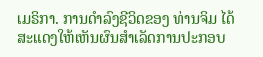ເມຣິກາ. ການດຳລົງຊີວິດຂອງ ທ່ານຈິມ ໄດ້ສະແດງໃຫ້ເຫັນຜົນສຳເລັດການປະກອບ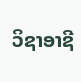ວິຊາອາຊີ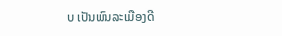ບ ເປັນພົນລະເມືອງດີ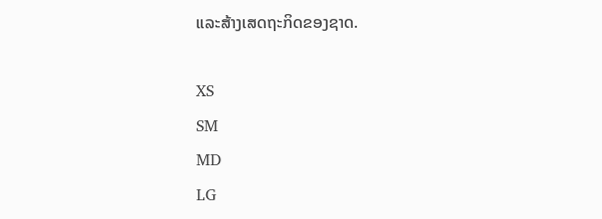ແລະສ້າງເສດຖະກິດຂອງຊາດ.

XS
SM
MD
LG